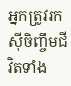អ្នកត្រូវរកស៊ីចិញ្ចឹមជីវិតទាំង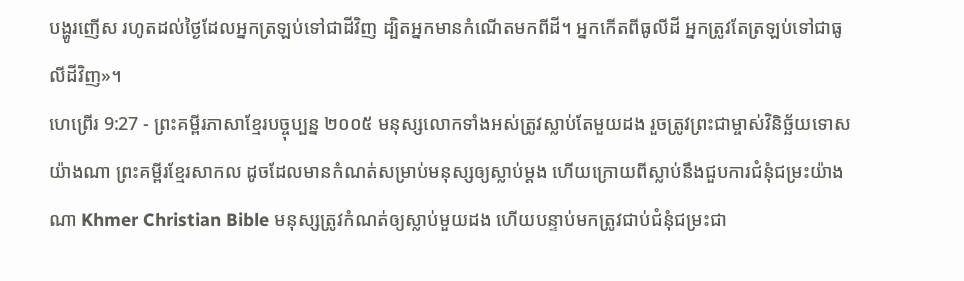បង្ហូរញើស រហូតដល់ថ្ងៃដែលអ្នកត្រឡប់ទៅជាដីវិញ ដ្បិតអ្នកមានកំណើតមកពីដី។ អ្នកកើតពីធូលីដី អ្នកត្រូវតែត្រឡប់ទៅជាធូលីដីវិញ»។
ហេព្រើរ 9:27 - ព្រះគម្ពីរភាសាខ្មែរបច្ចុប្បន្ន ២០០៥ មនុស្សលោកទាំងអស់ត្រូវស្លាប់តែមួយដង រួចត្រូវព្រះជាម្ចាស់វិនិច្ឆ័យទោសយ៉ាងណា ព្រះគម្ពីរខ្មែរសាកល ដូចដែលមានកំណត់សម្រាប់មនុស្សឲ្យស្លាប់ម្ដង ហើយក្រោយពីស្លាប់នឹងជួបការជំនុំជម្រះយ៉ាងណា Khmer Christian Bible មនុស្សត្រូវកំណត់ឲ្យស្លាប់មួយដង ហើយបន្ទាប់មកត្រូវជាប់ជំនុំជម្រះជា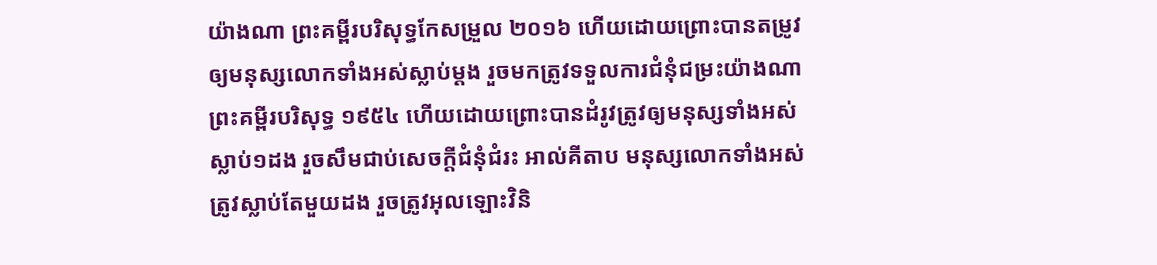យ៉ាងណា ព្រះគម្ពីរបរិសុទ្ធកែសម្រួល ២០១៦ ហើយដោយព្រោះបានតម្រូវឲ្យមនុស្សលោកទាំងអស់ស្លាប់ម្ដង រួចមកត្រូវទទួលការជំនុំជម្រះយ៉ាងណា ព្រះគម្ពីរបរិសុទ្ធ ១៩៥៤ ហើយដោយព្រោះបានដំរូវត្រូវឲ្យមនុស្សទាំងអស់ស្លាប់១ដង រួចសឹមជាប់សេចក្ដីជំនុំជំរះ អាល់គីតាប មនុស្សលោកទាំងអស់ត្រូវស្លាប់តែមួយដង រួចត្រូវអុលឡោះវិនិ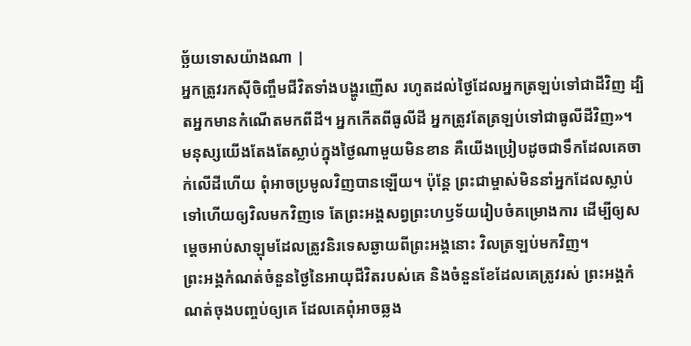ច្ឆ័យទោសយ៉ាងណា |
អ្នកត្រូវរកស៊ីចិញ្ចឹមជីវិតទាំងបង្ហូរញើស រហូតដល់ថ្ងៃដែលអ្នកត្រឡប់ទៅជាដីវិញ ដ្បិតអ្នកមានកំណើតមកពីដី។ អ្នកកើតពីធូលីដី អ្នកត្រូវតែត្រឡប់ទៅជាធូលីដីវិញ»។
មនុស្សយើងតែងតែស្លាប់ក្នុងថ្ងៃណាមួយមិនខាន គឺយើងប្រៀបដូចជាទឹកដែលគេចាក់លើដីហើយ ពុំអាចប្រមូលវិញបានឡើយ។ ប៉ុន្តែ ព្រះជាម្ចាស់មិននាំអ្នកដែលស្លាប់ទៅហើយឲ្យវិលមកវិញទេ តែព្រះអង្គសព្វព្រះហឫទ័យរៀបចំគម្រោងការ ដើម្បីឲ្យសម្ដេចអាប់សាឡុមដែលត្រូវនិរទេសឆ្ងាយពីព្រះអង្គនោះ វិលត្រឡប់មកវិញ។
ព្រះអង្គកំណត់ចំនួនថ្ងៃនៃអាយុជីវិតរបស់គេ និងចំនួនខែដែលគេត្រូវរស់ ព្រះអង្គកំណត់ចុងបញ្ចប់ឲ្យគេ ដែលគេពុំអាចឆ្លង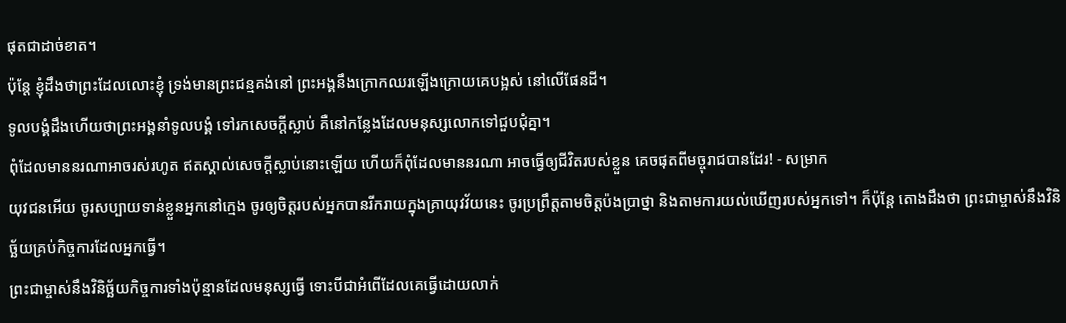ផុតជាដាច់ខាត។
ប៉ុន្តែ ខ្ញុំដឹងថាព្រះដែលលោះខ្ញុំ ទ្រង់មានព្រះជន្មគង់នៅ ព្រះអង្គនឹងក្រោកឈរឡើងក្រោយគេបង្អស់ នៅលើផែនដី។
ទូលបង្គំដឹងហើយថាព្រះអង្គនាំទូលបង្គំ ទៅរកសេចក្ដីស្លាប់ គឺនៅកន្លែងដែលមនុស្សលោកទៅជួបជុំគ្នា។
ពុំដែលមាននរណាអាចរស់រហូត ឥតស្គាល់សេចក្ដីស្លាប់នោះឡើយ ហើយក៏ពុំដែលមាននរណា អាចធ្វើឲ្យជីវិតរបស់ខ្លួន គេចផុតពីមច្ចុរាជបានដែរ! - សម្រាក
យុវជនអើយ ចូរសប្បាយទាន់ខ្លួនអ្នកនៅក្មេង ចូរឲ្យចិត្តរបស់អ្នកបានរីករាយក្នុងគ្រាយុវវ័យនេះ ចូរប្រព្រឹត្តតាមចិត្តប៉ងប្រាថ្នា និងតាមការយល់ឃើញរបស់អ្នកទៅ។ ក៏ប៉ុន្តែ តោងដឹងថា ព្រះជាម្ចាស់នឹងវិនិច្ឆ័យគ្រប់កិច្ចការដែលអ្នកធ្វើ។
ព្រះជាម្ចាស់នឹងវិនិច្ឆ័យកិច្ចការទាំងប៉ុន្មានដែលមនុស្សធ្វើ ទោះបីជាអំពើដែលគេធ្វើដោយលាក់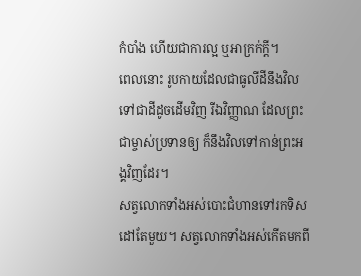កំបាំង ហើយជាការល្អ ឬអាក្រក់ក្ដី។
ពេលនោះ រូបកាយដែលជាធូលីដីនឹងវិលទៅជាដីដូចដើមវិញ រីឯវិញ្ញាណ ដែលព្រះជាម្ចាស់ប្រទានឲ្យ ក៏នឹងវិលទៅកាន់ព្រះអង្គវិញដែរ។
សត្វលោកទាំងអស់បោះជំហានទៅរកទិសដៅតែមួយ។ សត្វលោកទាំងអស់កើតមកពី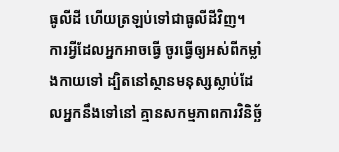ធូលីដី ហើយត្រឡប់ទៅជាធូលីដីវិញ។
ការអ្វីដែលអ្នកអាចធ្វើ ចូរធ្វើឲ្យអស់ពីកម្លាំងកាយទៅ ដ្បិតនៅស្ថានមនុស្សស្លាប់ដែលអ្នកនឹងទៅនៅ គ្មានសកម្មភាពការវិនិច្ឆ័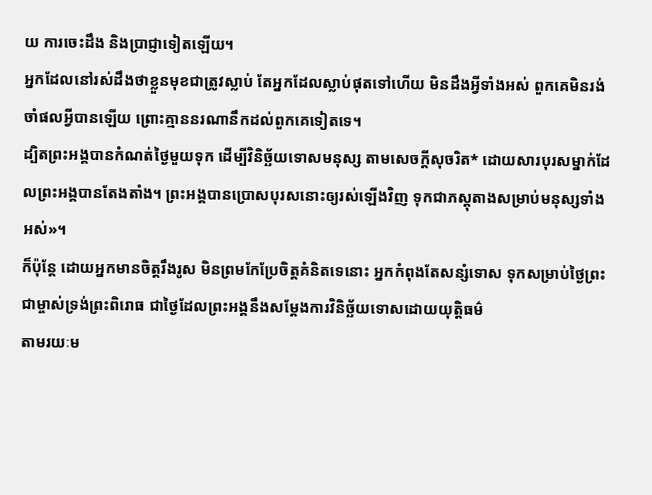យ ការចេះដឹង និងប្រាជ្ញាទៀតឡើយ។
អ្នកដែលនៅរស់ដឹងថាខ្លួនមុខជាត្រូវស្លាប់ តែអ្នកដែលស្លាប់ផុតទៅហើយ មិនដឹងអ្វីទាំងអស់ ពួកគេមិនរង់ចាំផលអ្វីបានឡើយ ព្រោះគ្មាននរណានឹកដល់ពួកគេទៀតទេ។
ដ្បិតព្រះអង្គបានកំណត់ថ្ងៃមួយទុក ដើម្បីវិនិច្ឆ័យទោសមនុស្ស តាមសេចក្ដីសុចរិត* ដោយសារបុរសម្នាក់ដែលព្រះអង្គបានតែងតាំង។ ព្រះអង្គបានប្រោសបុរសនោះឲ្យរស់ឡើងវិញ ទុកជាភស្ដុតាងសម្រាប់មនុស្សទាំងអស់»។
ក៏ប៉ុន្តែ ដោយអ្នកមានចិត្តរឹងរូស មិនព្រមកែប្រែចិត្តគំនិតទេនោះ អ្នកកំពុងតែសន្សំទោស ទុកសម្រាប់ថ្ងៃព្រះជាម្ចាស់ទ្រង់ព្រះពិរោធ ជាថ្ងៃដែលព្រះអង្គនឹងសម្តែងការវិនិច្ឆ័យទោសដោយយុត្តិធម៌
តាមរយៈម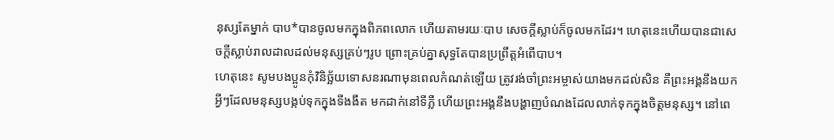នុស្សតែម្នាក់ បាប*បានចូលមកក្នុងពិភពលោក ហើយតាមរយៈបាប សេចក្ដីស្លាប់ក៏ចូលមកដែរ។ ហេតុនេះហើយបានជាសេចក្ដីស្លាប់រាលដាលដល់មនុស្សគ្រប់ៗរូប ព្រោះគ្រប់គ្នាសុទ្ធតែបានប្រព្រឹត្តអំពើបាប។
ហេតុនេះ សូមបងប្អូនកុំវិនិច្ឆ័យទោសនរណាមុនពេលកំណត់ឡើយ ត្រូវរង់ចាំព្រះអម្ចាស់យាងមកដល់សិន គឺព្រះអង្គនឹងយកអ្វីៗដែលមនុស្សបង្កប់ទុកក្នុងទីងងឹត មកដាក់នៅទីភ្លឺ ហើយព្រះអង្គនឹងបង្ហាញបំណងដែលលាក់ទុកក្នុងចិត្តមនុស្ស។ នៅពេ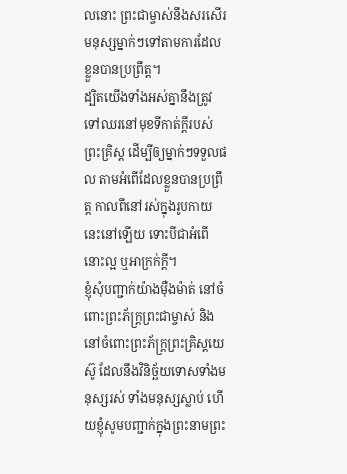លនោះ ព្រះជាម្ចាស់នឹងសរសើរមនុស្សម្នាក់ៗទៅតាមការដែលខ្លួនបានប្រព្រឹត្ត។
ដ្បិតយើងទាំងអស់គ្នានឹងត្រូវទៅឈរនៅមុខទីកាត់ក្ដីរបស់ព្រះគ្រិស្ត ដើម្បីឲ្យម្នាក់ៗទទួលផល តាមអំពើដែលខ្លួនបានប្រព្រឹត្ត កាលពីនៅរស់ក្នុងរូបកាយនេះនៅឡើយ ទោះបីជាអំពើនោះល្អ ឬអាក្រក់ក្ដី។
ខ្ញុំសុំបញ្ជាក់យ៉ាងម៉ឺងម៉ាត់ នៅចំពោះព្រះភ័ក្ត្រព្រះជាម្ចាស់ និងនៅចំពោះព្រះភ័ក្ត្រព្រះគ្រិស្តយេស៊ូ ដែលនឹងវិនិច្ឆ័យទោសទាំងមនុស្សរស់ ទាំងមនុស្សស្លាប់ ហើយខ្ញុំសូមបញ្ជាក់ក្នុងព្រះនាមព្រះ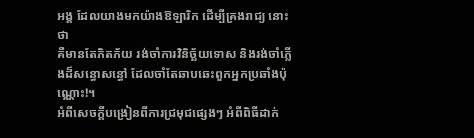អង្គ ដែលយាងមកយ៉ាងឱឡារិក ដើម្បីគ្រងរាជ្យ នោះថា
គឺមានតែភិតភ័យ រង់ចាំការវិនិច្ឆ័យទោស និងរង់ចាំភ្លើងដ៏សន្ធោសន្ធៅ ដែលចាំតែឆាបឆេះពួកអ្នកប្រឆាំងប៉ុណ្ណោះ!។
អំពីសេចក្ដីបង្រៀនពីការជ្រមុជផ្សេងៗ អំពីពិធីដាក់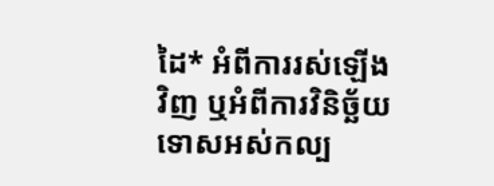ដៃ* អំពីការរស់ឡើងវិញ ឬអំពីការវិនិច្ឆ័យទោសអស់កល្ប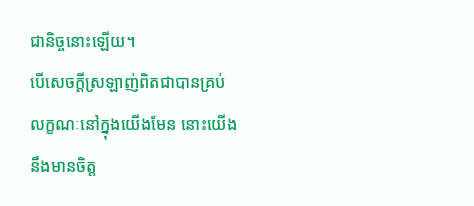ជានិច្ចនោះឡើយ។
បើសេចក្ដីស្រឡាញ់ពិតជាបានគ្រប់លក្ខណៈនៅក្នុងយើងមែន នោះយើងនឹងមានចិត្ត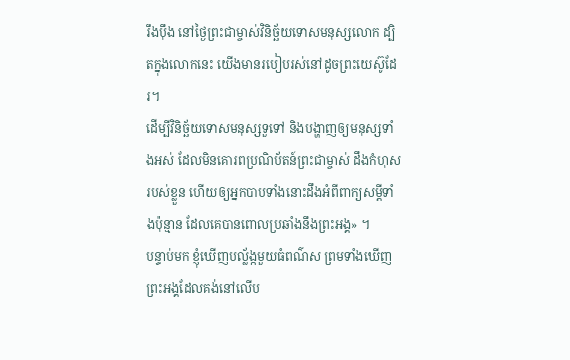រឹងប៉ឹង នៅថ្ងៃព្រះជាម្ចាស់វិនិច្ឆ័យទោសមនុស្សលោក ដ្បិតក្នុងលោកនេះ យើងមានរបៀបរស់នៅដូចព្រះយេស៊ូដែរ។
ដើម្បីវិនិច្ឆ័យទោសមនុស្សទួទៅ និងបង្ហាញឲ្យមនុស្សទាំងអស់ ដែលមិនគោរពប្រណិប័តន៍ព្រះជាម្ចាស់ ដឹងកំហុសរបស់ខ្លួន ហើយឲ្យអ្នកបាបទាំងនោះដឹងអំពីពាក្យសម្ដីទាំងប៉ុន្មាន ដែលគេបានពោលប្រឆាំងនឹងព្រះអង្គ» ។
បន្ទាប់មក ខ្ញុំឃើញបល្ល័ង្កមួយធំពណ៌ស ព្រមទាំងឃើញព្រះអង្គដែលគង់នៅលើប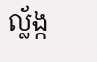ល្ល័ង្ក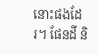នោះផងដែរ។ ផែនដី និ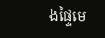ងផ្ទៃមេ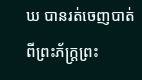ឃ បានរត់ចេញបាត់ពីព្រះភ័ក្ត្រព្រះ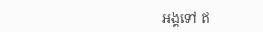អង្គទៅ ឥ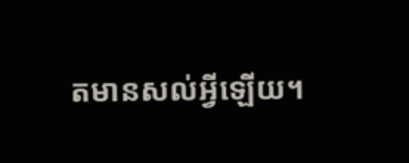តមានសល់អ្វីឡើយ។